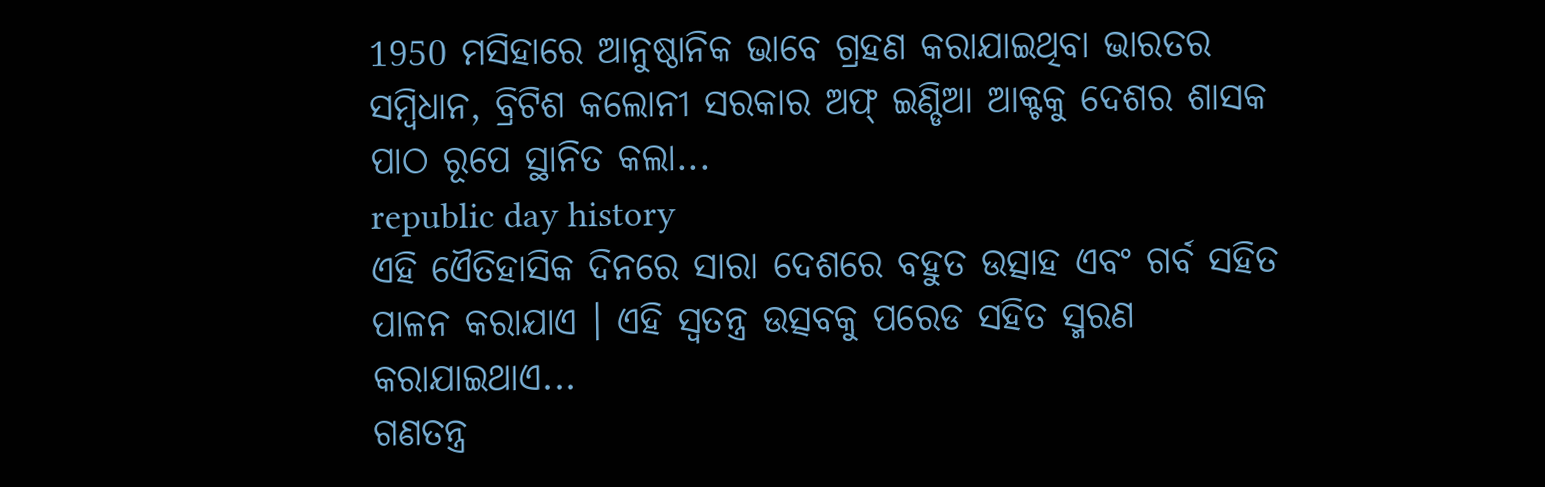1950 ମସିହାରେ ଆନୁଷ୍ଠାନିକ ଭାବେ ଗ୍ରହଣ କରାଯାଇଥିବା ଭାରତର ସମ୍ବିଧାନ, ବ୍ରିଟିଶ କଲୋନୀ ସରକାର ଅଫ୍ ଇଣ୍ଡିଆ ଆକ୍ଟକୁ ଦେଶର ଶାସକ ପାଠ ରୂପେ ସ୍ଥାନିତ କଲା...
republic day history
ଏହି ଏୈତିହାସିକ ଦିନରେ ସାରା ଦେଶରେ ବହୁତ ଉତ୍ସାହ ଏବଂ ଗର୍ବ ସହିତ ପାଳନ କରାଯାଏ । ଏହି ସ୍ବତନ୍ତ୍ର ଉତ୍ସବକୁ ପରେଡ ସହିତ ସ୍ମରଣ କରାଯାଇଥାଏ...
ଗଣତନ୍ତ୍ର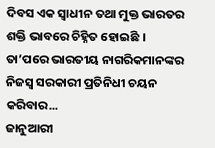ଦିବସ ଏକ ସ୍ବାଧୀନ ତଥା ମୁକ୍ତ ଭାରତର ଶକ୍ତି ଭାବରେ ଚିହ୍ନିତ ହୋଇଛି । ତା’ପରେ ଭାରତୀୟ ନାଗରିକମାନଙ୍କର ନିଜସ୍ୱ ସରକାରୀ ପ୍ରତିନିଧୀ ଚୟନ କରିବାର...
ଜାନୁଆରୀ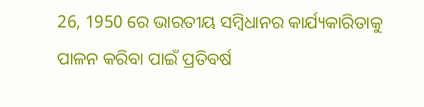26, 1950 ରେ ଭାରତୀୟ ସମ୍ବିଧାନର କାର୍ଯ୍ୟକାରିତାକୁ ପାଳନ କରିବା ପାଇଁ ପ୍ରତିବର୍ଷ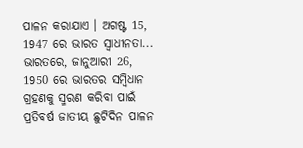ପାଳନ କରାଯାଏ । ଅଗଷ୍ଟ 15, 1947 ରେ ଭାରତ ସ୍ବାଧୀନତା...
ଭାରତରେ, ଜାନୁଆରୀ 26, 1950 ରେ ଭାରତର ସମ୍ବିଧାନ ଗ୍ରହଣକୁ ସ୍ମରଣ କରିବା ପାଇଁ ପ୍ରତିବର୍ଷ ଜାତୀୟ ଛୁଟିଦିନ ପାଳନ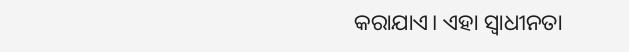କରାଯାଏ। ଏହା ସ୍ୱାଧୀନତା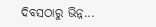ଦିବସଠାରୁ ଭିନ୍ନ...